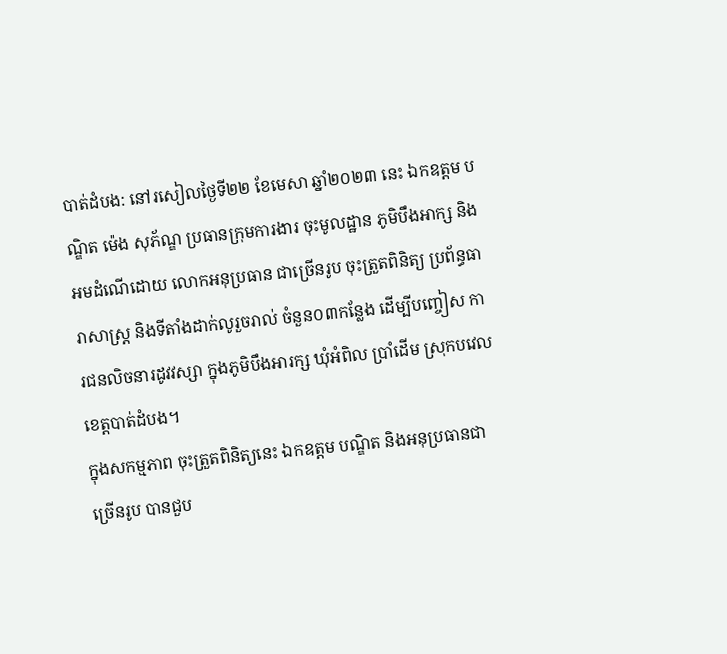បាត់ដំបង: នៅរសៀលថ្ងៃទី២២ ខែមេសា ឆ្នាំ២០២៣ នេះ ឯកឧត្តម បណ្ឌិត ម៉េង សុភ័ណ្ឌ ប្រធានក្រុមការងារ ចុះមូលដ្ឋាន ភូមិបឹងអាក្ស និង អមដំណើដោយ លោកអនុប្រធាន ជាច្រើនរូប ចុះត្រួតពិនិត្យ ប្រព័ន្ធធារាសាស្ត្រ និងទីតាំងដាក់លូរួចរាល់ ចំនួន០៣កន្លែង ដើម្បីបញ្ចៀស ការជនលិចនារដូវវស្សា ក្នុងភូមិបឹងអារក្ស ឃុំអំពិល ប្រាំដើម ស្រុកបវេល ខេត្តបាត់ដំបង។
ក្នុងសកម្មភាព ចុះត្រួតពិនិត្យនេះ ឯកឧត្តម បណ្ឌិត និងអនុប្រធានជាច្រើនរូប បានជួប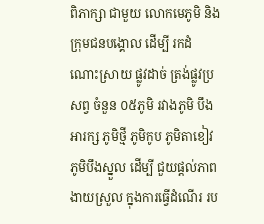ពិភាក្សា ជាមួយ លោកមេភូមិ និង ក្រុមជនបង្គោល ដើម្បី រកដំណោះស្រាយ ផ្លូវដាច់ ត្រង់ផ្លូវប្រសព្វ ចំនួន ០៥ភូមិ រវាងភូមិ បឹងអារក្ស ភូមិថ្មី ភូមិកូប ភូមិតាខៀវ ភូមិបឹងស្នួល ដើម្បី ជួយផ្តល់ភាពងាយស្រួល ក្នុងការធ្វើដំណើរ រប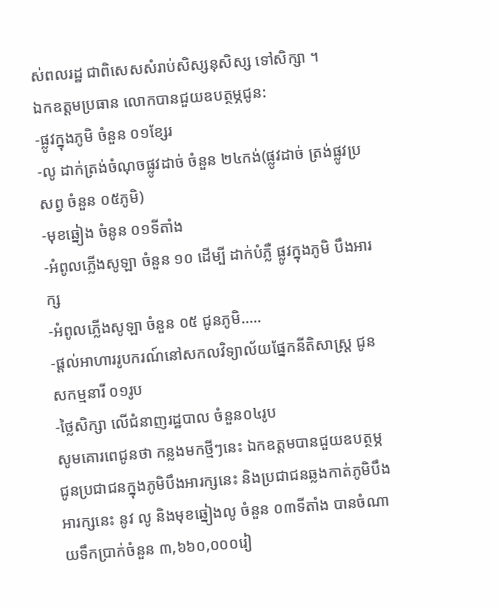ស់ពលរដ្ឋ ជាពិសេសសំរាប់សិស្សនុសិស្ស ទៅសិក្សា ។
ឯកឧត្តមប្រធាន លោកបានជួយឧបត្ថម្ភជូន:
-ផ្លូវក្នុងភូមិ ចំនួន ០១ខ្សែរ
-លូ ដាក់ត្រង់ចំណុចផ្លូវដាច់ ចំនួន ២៤កង់(ផ្លូវដាច់ ត្រង់ផ្លូវប្រសព្វ ចំនួន ០៥ភូមិ)
-មុខឆ្នៀង ចំនូន ០១ទីតាំង
-អំពូលភ្លើងសូឡា ចំនួន ១០ ដើម្បី ដាក់បំភ្លឺ ផ្លូវក្នុងភូមិ បឹងអារក្ស
-អំពូលភ្លើងសូឡា ចំនួន ០៥ ជូនភូមិ.....
-ផ្តល់អាហាររូបករណ៍នៅសកលវិទ្យាល័យផ្នែកនីតិសាស្រ្ត ជូនសកម្មនារី ០១រូប
-ថ្លៃសិក្សា លើជំនាញរដ្ឋបាល ចំនួន០៤រូប
សូមគោរពេជូនថា កន្លងមកថ្មីៗនេះ ឯកឧត្តមបានជួយឧបត្ថម្ភជូនប្រជាជនក្នុងភូមិបឹងអារក្សនេះ និងប្រជាជនឆ្លងកាត់ភូមិបឹងអារក្សនេះ នូវ លូ និងមុខឆ្នៀងលូ ចំនួន ០៣ទីតាំង បានចំណាយទឹកប្រាក់ចំនួន ៣,៦៦០,០០០រៀ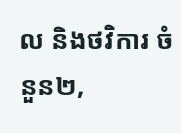ល និងថវិការ ចំនួន២,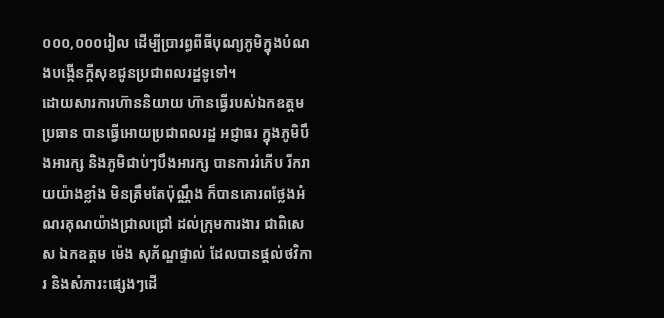០០០,០០០រៀល ដើម្បីប្រារព្ធពីធីបុណ្យភូមិក្នុងបំណងបង្កើនក្តីសុខជូនប្រជាពលរដ្ឋទូទៅ។
ដោយសារការហ៊ាននិយាយ ហ៊ានធ្វើរបស់ឯកឧត្តមប្រធាន បានធ្វើអោយប្រជាពលរដ្ឋ អជ្ញាធរ ក្នុងភូមិបឹងអារក្ស និងភូមិជាប់ៗបឹងអារក្ស បានការរំភើប រីករាយយ៉ាងខ្លាំង មិនត្រឹមតែប៉ុណ្ណឹង ក៏បានគោរពថ្លែងអំណរគុណយ៉ាងជ្រាលជ្រៅ ដល់ក្រុមការងារ ជាពិសេស ឯកឧត្តម ម៉េង សុភ័ណ្ឌផ្ទាល់ ដែលបានផ្តល់ថវិការ និងសំភារះផ្សេងៗដើ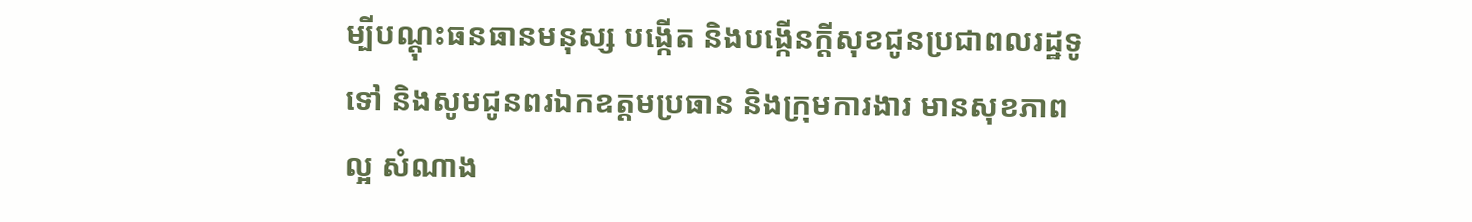ម្បីបណ្តុះធនធានមនុស្ស បង្កើត និងបង្កើនក្តីសុខជូនប្រជាពលរដ្ឋទូទៅ និងសូមជូនពរឯកឧត្តមប្រធាន និងក្រុមការងារ មានសុខភាពល្អ សំណាង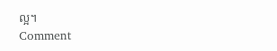ល្អ។
Comment